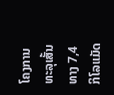ໂຄງການທະລຸເສັ້ນທາງ 7,4 ກິໂລແມັດ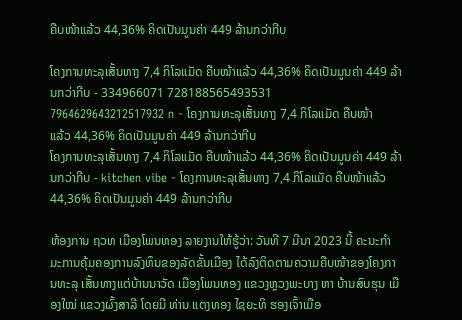ຄືບໜ້າແລ້ວ 44,36% ຄິດເປັນມູນຄ່າ 449 ລ້ານກວ່າກີບ

ໂຄງການທະລຸເສັ້ນທາງ 7,4 ກິໂລແມັດ ຄືບໜ້າແລ້ວ 44,36% ຄິດເປັນມູນຄ່າ 449 ລ້ານກວ່າກີບ - 334966071 728188565493531 7964629643212517932 n - ໂຄງການທະລຸເສັ້ນທາງ 7,4 ກິໂລແມັດ ຄືບໜ້າແລ້ວ 44,36% ຄິດເປັນມູນຄ່າ 449 ລ້ານກວ່າກີບ
ໂຄງການທະລຸເສັ້ນທາງ 7,4 ກິໂລແມັດ ຄືບໜ້າແລ້ວ 44,36% ຄິດເປັນມູນຄ່າ 449 ລ້ານກວ່າກີບ - kitchen vibe - ໂຄງການທະລຸເສັ້ນທາງ 7,4 ກິໂລແມັດ ຄືບໜ້າແລ້ວ 44,36% ຄິດເປັນມູນຄ່າ 449 ລ້ານກວ່າກີບ

ຫ້ອງການ ຖວທ ເມືອງໂພນທອງ ລາຍງານໃຫ້ຮູ້ວ່າ: ວັນທີ 7 ມີນາ 2023 ນີ້ ຄະນະກຳມະການຄຸ້ມຄອງການລົງທຶນຂອງລັດຂັ້ນເມືອງ ໄດ້ລົງຕິດຕາມຄວາມຄືບໜ້າຂອງໂຄງການທະລຸ ເສັ້ນທາງແຕ່ບ້ານນາວັດ ເມືອງໂພນທອງ ແຂວງຫຼວງພະບາງ ຫາ ບ້ານສົບຮຸນ ເມືອງໃໝ່ ແຂວງຜົ້ງສາລີ ໂດຍມີ ທ່ານ ແຕງທອງ ໄຊຍະທິ ຮອງເຈົ້າເມືອ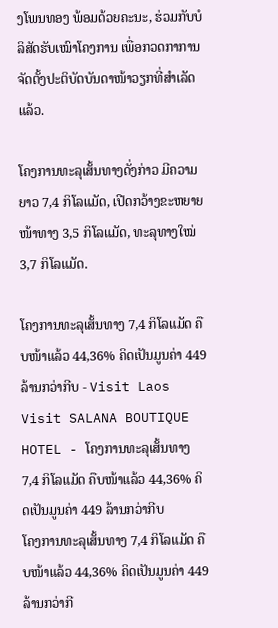ງໂພນທອງ ພ້ອມດ້ວຍຄະນະ, ຮ່ວມກັບບໍລິສັດຮັບເໝົາໂຄງການ ເພື່ອກວດກາການຈັດຕັ້ງປະຕິບັດບັນດາໜ້າວຽກທີ່ສຳເລັດແລ້ວ.

ໂຄງການທະລຸເສັ້ນທາງດັ່ງກ່າວ ມີຄວາມຍາວ 7,4 ກິໂລແມັດ, ເປີດກວ້າງຂະຫຍາຍໜ້າທາງ 3,5 ກິໂລແມັດ, ທະລຸທາງໃໝ່ 3,7 ກິໂລແມັດ.

ໂຄງການທະລຸເສັ້ນທາງ 7,4 ກິໂລແມັດ ຄືບໜ້າແລ້ວ 44,36% ຄິດເປັນມູນຄ່າ 449 ລ້ານກວ່າກີບ - Visit Laos Visit SALANA BOUTIQUE HOTEL - ໂຄງການທະລຸເສັ້ນທາງ 7,4 ກິໂລແມັດ ຄືບໜ້າແລ້ວ 44,36% ຄິດເປັນມູນຄ່າ 449 ລ້ານກວ່າກີບ
ໂຄງການທະລຸເສັ້ນທາງ 7,4 ກິໂລແມັດ ຄືບໜ້າແລ້ວ 44,36% ຄິດເປັນມູນຄ່າ 449 ລ້ານກວ່າກີ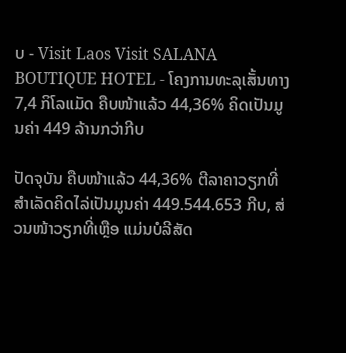ບ - Visit Laos Visit SALANA BOUTIQUE HOTEL - ໂຄງການທະລຸເສັ້ນທາງ 7,4 ກິໂລແມັດ ຄືບໜ້າແລ້ວ 44,36% ຄິດເປັນມູນຄ່າ 449 ລ້ານກວ່າກີບ

ປັດຈຸບັນ ຄືບໜ້າແລ້ວ 44,36% ຕີລາຄາວຽກທີ່ສຳເລັດຄິດໄລ່ເປັນມູນຄ່າ 449.544.653 ກີບ, ສ່ວນໜ້າວຽກທີ່ເຫຼືອ ແມ່ນບໍລີສັດ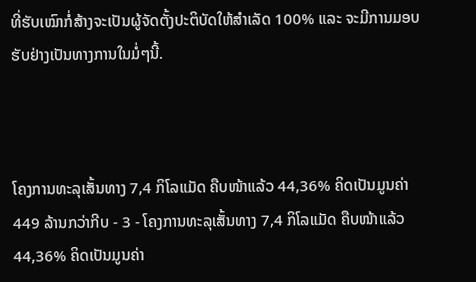ທີ່ຮັບເໝົາກໍ່ສ້າງຈະເປັນຜູ້ຈັດຕັ້ງປະຕິບັດໃຫ້ສຳເລັດ 100% ແລະ ຈະມີການມອບຮັບຢ່າງເປັນທາງການໃນມໍ່ໆນີ້.



ໂຄງການທະລຸເສັ້ນທາງ 7,4 ກິໂລແມັດ ຄືບໜ້າແລ້ວ 44,36% ຄິດເປັນມູນຄ່າ 449 ລ້ານກວ່າກີບ - 3 - ໂຄງການທະລຸເສັ້ນທາງ 7,4 ກິໂລແມັດ ຄືບໜ້າແລ້ວ 44,36% ຄິດເປັນມູນຄ່າ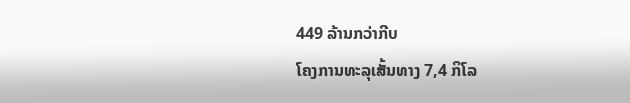449 ລ້ານກວ່າກີບ
ໂຄງການທະລຸເສັ້ນທາງ 7,4 ກິໂລ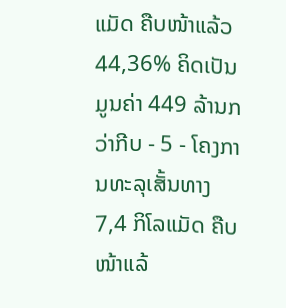ແມັດ ຄືບໜ້າແລ້ວ 44,36% ຄິດເປັນມູນຄ່າ 449 ລ້ານກວ່າກີບ - 5 - ໂຄງການທະລຸເສັ້ນທາງ 7,4 ກິໂລແມັດ ຄືບໜ້າແລ້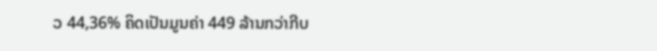ວ 44,36% ຄິດເປັນມູນຄ່າ 449 ລ້ານກວ່າກີບ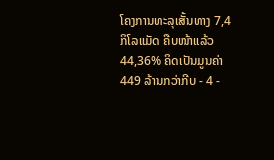ໂຄງການທະລຸເສັ້ນທາງ 7,4 ກິໂລແມັດ ຄືບໜ້າແລ້ວ 44,36% ຄິດເປັນມູນຄ່າ 449 ລ້ານກວ່າກີບ - 4 -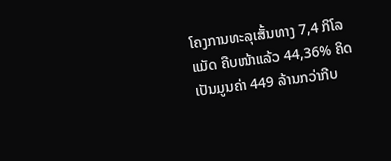ໂຄງການທະລຸເສັ້ນທາງ 7,4 ກິໂລແມັດ ຄືບໜ້າແລ້ວ 44,36% ຄິດເປັນມູນຄ່າ 449 ລ້ານກວ່າກີບ